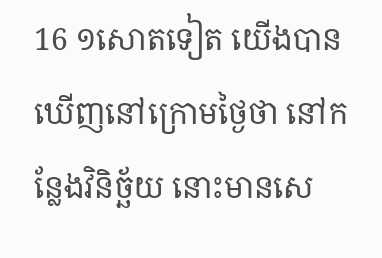16 ១សោតទៀត យើងបានឃើញនៅក្រោមថ្ងៃថា នៅកន្លែងវិនិច្ឆ័យ នោះមានសេ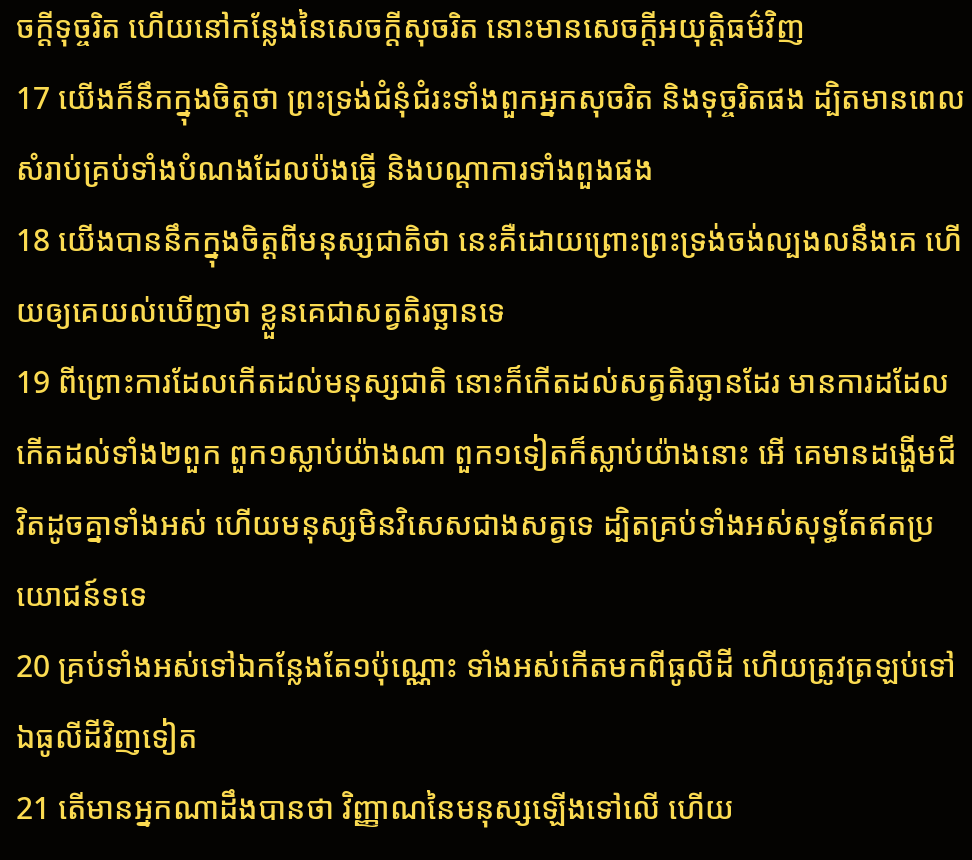ចក្ដីទុច្ចរិត ហើយនៅកន្លែងនៃសេចក្ដីសុចរិត នោះមានសេចក្ដីអយុត្តិធម៌វិញ
17 យើងក៏នឹកក្នុងចិត្តថា ព្រះទ្រង់ជំនុំជំរះទាំងពួកអ្នកសុចរិត និងទុច្ចរិតផង ដ្បិតមានពេលសំរាប់គ្រប់ទាំងបំណងដែលប៉ងធ្វើ និងបណ្តាការទាំងពួងផង
18 យើងបាននឹកក្នុងចិត្តពីមនុស្សជាតិថា នេះគឺដោយព្រោះព្រះទ្រង់ចង់ល្បងលនឹងគេ ហើយឲ្យគេយល់ឃើញថា ខ្លួនគេជាសត្វតិរច្ឆានទេ
19 ពីព្រោះការដែលកើតដល់មនុស្សជាតិ នោះក៏កើតដល់សត្វតិរច្ឆានដែរ មានការដដែលកើតដល់ទាំង២ពួក ពួក១ស្លាប់យ៉ាងណា ពួក១ទៀតក៏ស្លាប់យ៉ាងនោះ អើ គេមានដង្ហើមជីវិតដូចគ្នាទាំងអស់ ហើយមនុស្សមិនវិសេសជាងសត្វទេ ដ្បិតគ្រប់ទាំងអស់សុទ្ធតែឥតប្រយោជន៍ទទេ
20 គ្រប់ទាំងអស់ទៅឯកន្លែងតែ១ប៉ុណ្ណោះ ទាំងអស់កើតមកពីធូលីដី ហើយត្រូវត្រឡប់ទៅឯធូលីដីវិញទៀត
21 តើមានអ្នកណាដឹងបានថា វិញ្ញាណនៃមនុស្សឡើងទៅលើ ហើយ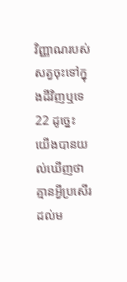វិញ្ញាណរបស់សត្វចុះទៅក្នុងដីវិញឬទេ
22 ដូច្នេះ យើងបានយល់ឃើញថា គ្មានអ្វីប្រសើរដល់ម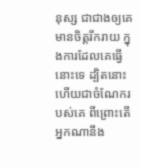នុស្ស ជាជាងឲ្យគេមានចិត្តរីករាយ ក្នុងការដែលគេធ្វើនោះទេ ដ្បិតនោះហើយជាចំណែករបស់គេ ពីព្រោះតើអ្នកណានឹង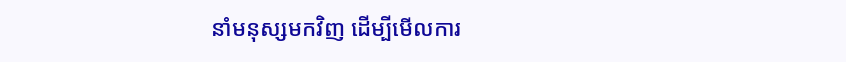នាំមនុស្សមកវិញ ដើម្បីមើលការ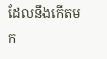ដែលនឹងកើតមក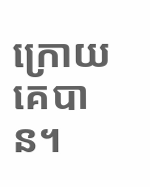ក្រោយគេបាន។